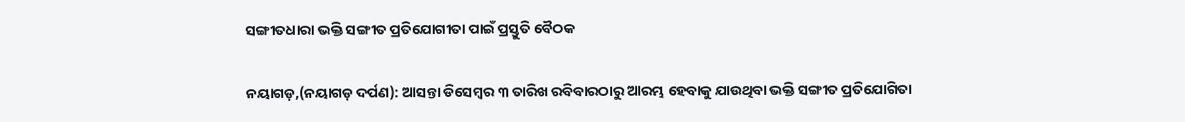ସଙ୍ଗୀତଧାରା ଭକ୍ତି ସଙ୍ଗୀତ ପ୍ରତିଯୋଗୀତା ପାଇଁ ପ୍ରସ୍ତୁତି ବୈଠକ

ନୟାଗଡ଼,(ନୟାଗଡ଼ ଦର୍ପଣ): ଆସନ୍ତା ଡିସେମ୍ବର ୩ ତାରିଖ ରବିବାରଠାରୁ ଆରମ୍ଭ ହେବାକୁ ଯାଉଥିବା ଭକ୍ତି ସଙ୍ଗୀତ ପ୍ରତିଯୋଗିତା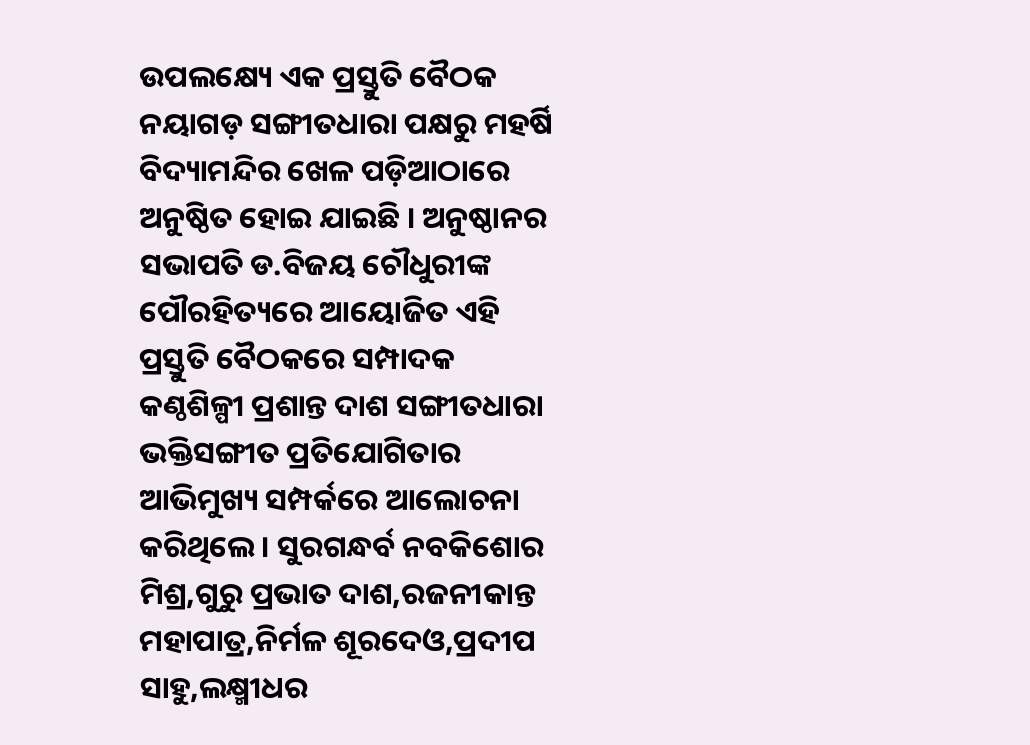ଉପଲକ୍ଷ୍ୟେ ଏକ ପ୍ରସ୍ତୁତି ବୈଠକ ନୟାଗଡ଼ ସଙ୍ଗୀତଧାରା ପକ୍ଷରୁ ମହର୍ଷି ବିଦ୍ୟାମନ୍ଦିର ଖେଳ ପଡ଼ିଆଠାରେ ଅନୁଷ୍ଠିତ ହୋଇ ଯାଇଛି । ଅନୁଷ୍ଠାନର ସଭାପତି ଡ.ବିଜୟ ଚୌଧୁରୀଙ୍କ ପୌରହିତ୍ୟରେ ଆୟୋଜିତ ଏହି ପ୍ରସ୍ତୁତି ବୈଠକରେ ସମ୍ପାଦକ କଣ୍ଠଶିଳ୍ପୀ ପ୍ରଶାନ୍ତ ଦାଶ ସଙ୍ଗୀତଧାରା ଭକ୍ତିସଙ୍ଗୀତ ପ୍ରତିଯୋଗିତାର ଆଭିମୁଖ୍ୟ ସମ୍ପର୍କରେ ଆଲୋଚନା କରିଥିଲେ । ସୁରଗନ୍ଧର୍ବ ନବକିଶୋର ମିଶ୍ର,ଗୁରୁ ପ୍ରଭାତ ଦାଶ,ରଜନୀକାନ୍ତ ମହାପାତ୍ର,ନିର୍ମଳ ଶୂରଦେଓ,ପ୍ରଦୀପ ସାହୁ,ଲକ୍ଷ୍ମୀଧର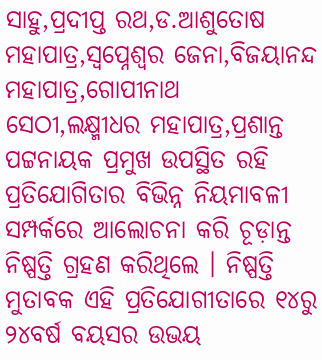ସାହୁ,ପ୍ରଦୀପ୍ତ ରଥ,ଡ.ଆଶୁତୋଷ ମହାପାତ୍ର,ସ୍ୱପ୍ନେଶ୍ୱର ଜେନା,ବିଜୟାନନ୍ଦ ମହାପାତ୍ର,ଗୋପୀନାଥ ସେଠୀ,ଲକ୍ଷ୍ମୀଧର ମହାପାତ୍ର,ପ୍ରଶାନ୍ତ ପଟ୍ଟନାୟକ ପ୍ରମୁଖ ଉପସ୍ଥିତ ରହି ପ୍ରତିଯୋଗିତାର ବିଭିନ୍ନ ନିୟମାବଳୀ ସମ୍ପର୍କରେ ଆଲୋଚନା କରି ଚୂଡ଼ାନ୍ତ ନିଷ୍ପତ୍ତି ଗ୍ରହଣ କରିଥିଲେ । ନିଷ୍ପତ୍ତି ମୁତାବକ ଏହି ପ୍ରତିଯୋଗୀତାରେ ୧୪ରୁ ୨୪ବର୍ଷ ବୟସର ଉଭୟ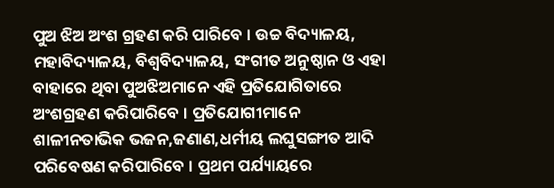ପୁଅ ଝିଅ ଅଂଶ ଗ୍ରହଣ କରି ପାରିବେ । ଉଚ୍ଚ ବିଦ୍ୟାଳୟ, ମହାବିଦ୍ୟାଳୟ, ବିଶ୍ୱବିଦ୍ୟାଳୟ, ସଂଗୀତ ଅନୁଷ୍ଠାନ ଓ ଏହା ବାହାରେ ଥିବା ପୁଅଝିଅମାନେ ଏହି ପ୍ରତିଯୋଗିତାରେ ଅଂଶଗ୍ରହଣ କରିପାରିବେ । ପ୍ରତିଯୋଗୀମାନେ ଶାଳୀନତାଭିକ ଭଜନ,ଜଣାଣ,ଧର୍ମୀୟ ଲଘୁସଙ୍ଗୀତ ଆଦି ପରିବେଷଣ କରିପାରିବେ । ପ୍ରଥମ ପର୍ଯ୍ୟାୟରେ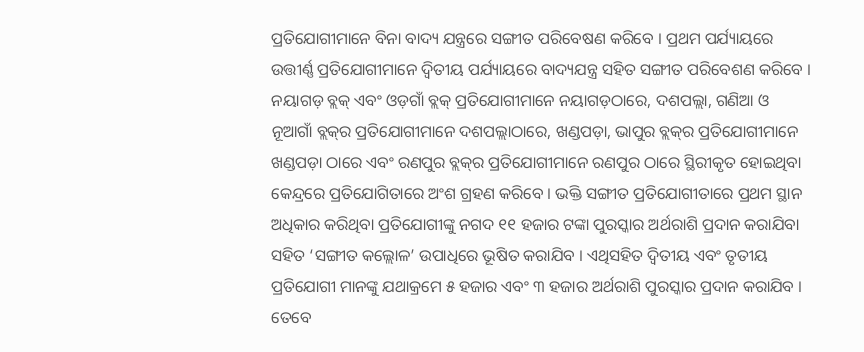ପ୍ରତିଯୋଗୀମାନେ ବିନା ବାଦ୍ୟ ଯନ୍ତ୍ରରେ ସଙ୍ଗୀତ ପରିବେଷଣ କରିବେ । ପ୍ରଥମ ପର୍ଯ୍ୟାୟରେ ଉତ୍ତୀର୍ଣ୍ଣ ପ୍ରତିଯୋଗୀମାନେ ଦ୍ୱିତୀୟ ପର୍ଯ୍ୟାୟରେ ବାଦ୍ୟଯନ୍ତ୍ର ସହିତ ସଙ୍ଗୀତ ପରିବେଶଣ କରିବେ । ନୟାଗଡ଼ ବ୍ଲକ୍ ଏବଂ ଓଡ଼ଗାଁ ବ୍ଲକ୍ ପ୍ରତିଯୋଗୀମାନେ ନୟାଗଡ଼ଠାରେ, ଦଶପଲ୍ଲା, ଗଣିଆ ଓ ନୂଆଗାଁ ବ୍ଲକ୍‌ର ପ୍ରତିଯୋଗୀମାନେ ଦଶପଲ୍ଲାଠାରେ, ଖଣ୍ଡପଡ଼ା, ଭାପୁର ବ୍ଲକ୍‌ର ପ୍ରତିଯୋଗୀମାନେ ଖଣ୍ଡପଡ଼ା ଠାରେ ଏବଂ ରଣପୁର ବ୍ଲକ୍‌ର ପ୍ରତିଯୋଗୀମାନେ ରଣପୁର ଠାରେ ସ୍ଥିରୀକୃତ ହୋଇଥିବା କେନ୍ଦ୍ରରେ ପ୍ରତିଯୋଗିତାରେ ଅଂଶ ଗ୍ରହଣ କରିବେ । ଭକ୍ତି ସଙ୍ଗୀତ ପ୍ରତିଯୋଗୀତାରେ ପ୍ରଥମ ସ୍ଥାନ ଅଧିକାର କରିଥିବା ପ୍ରତିଯୋଗୀଙ୍କୁ ନଗଦ ୧୧ ହଜାର ଟଙ୍କା ପୁରସ୍କାର ଅର୍ଥରାଶି ପ୍ରଦାନ କରାଯିବା ସହିତ ‘ସଙ୍ଗୀତ କଲ୍ଲୋଳ’ ଉପାଧିରେ ଭୂଷିତ କରାଯିବ । ଏଥିସହିତ ଦ୍ୱିତୀୟ ଏବଂ ତୃତୀୟ ପ୍ରତିଯୋଗୀ ମାନଙ୍କୁ ଯଥାକ୍ରମେ ୫ ହଜାର ଏବଂ ୩ ହଜାର ଅର୍ଥରାଶି ପୁରସ୍କାର ପ୍ରଦାନ କରାଯିବ । ତେବେ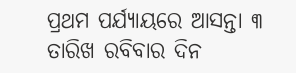ପ୍ରଥମ ପର୍ଯ୍ୟାୟରେ ଆସନ୍ତା ୩ ତାରିଖ ରବିବାର ଦିନ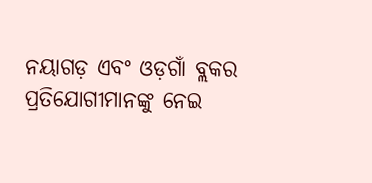ନୟାଗଡ଼ ଏବଂ ଓଡ଼ଗାଁ ବ୍ଲକର ପ୍ରତିଯୋଗୀମାନଙ୍କୁ ନେଇ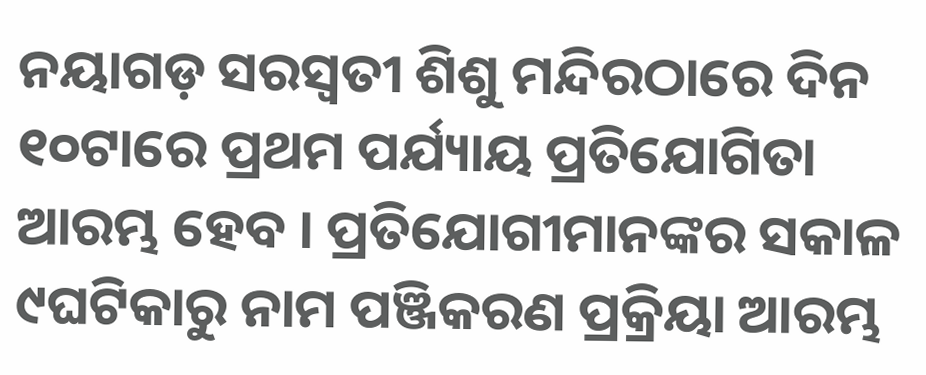ନୟାଗଡ଼ ସରସ୍ୱତୀ ଶିଶୁ ମନ୍ଦିରଠାରେ ଦିନ ୧୦ଟାରେ ପ୍ରଥମ ପର୍ଯ୍ୟାୟ ପ୍ରତିଯୋଗିତା ଆରମ୍ଭ ହେବ । ପ୍ରତିଯୋଗୀମାନଙ୍କର ସକାଳ ୯ଘଟିକାରୁ ନାମ ପଞ୍ଜିକରଣ ପ୍ରକ୍ରିୟା ଆରମ୍ଭ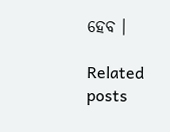ହେବ ।

Related posts